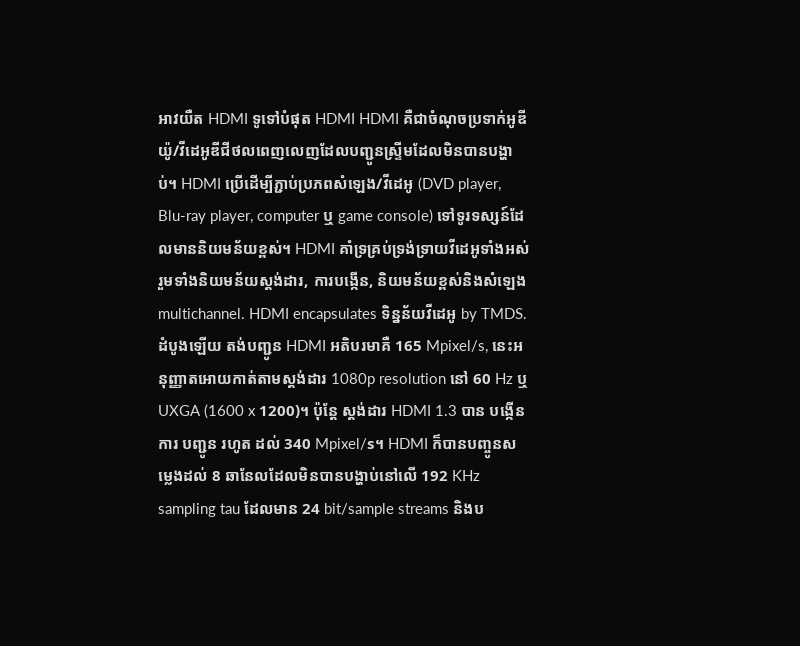អាវយឺត HDMI ទូទៅបំផុត HDMI HDMI គឺជាចំណុចប្រទាក់អូឌីយ៉ូ/វីដេអូឌីជីថលពេញលេញដែលបញ្ជូនស្ទ្រីមដែលមិនបានបង្ហាប់។ HDMI ប្រើដើម្បីភ្ជាប់ប្រភពសំឡេង/វីដេអូ (DVD player, Blu-ray player, computer ឬ game console) ទៅទូរទស្សន៍ដែលមាននិយមន័យខ្ពស់។ HDMI គាំទ្រគ្រប់ទ្រង់ទ្រាយវីដេអូទាំងអស់រួមទាំងនិយមន័យស្តង់ដារ, ការបង្កើន, និយមន័យខ្ពស់និងសំឡេង multichannel. HDMI encapsulates ទិន្នន័យវីដេអូ by TMDS. ដំបូងឡើយ តង់បញ្ជូន HDMI អតិបរមាគឺ 165 Mpixel/s, នេះអនុញ្ញាតអោយកាត់តាមស្តង់ដារ 1080p resolution នៅ 60 Hz ឬ UXGA (1600 x 1200)។ ប៉ុន្តែ ស្តង់ដារ HDMI 1.3 បាន បង្កើន ការ បញ្ជូន រហូត ដល់ 340 Mpixel/s។ HDMI ក៏បានបញ្ចូនសម្លេងដល់ 8 ឆានែលដែលមិនបានបង្ហាប់នៅលើ 192 KHz sampling tau ដែលមាន 24 bit/sample streams និងប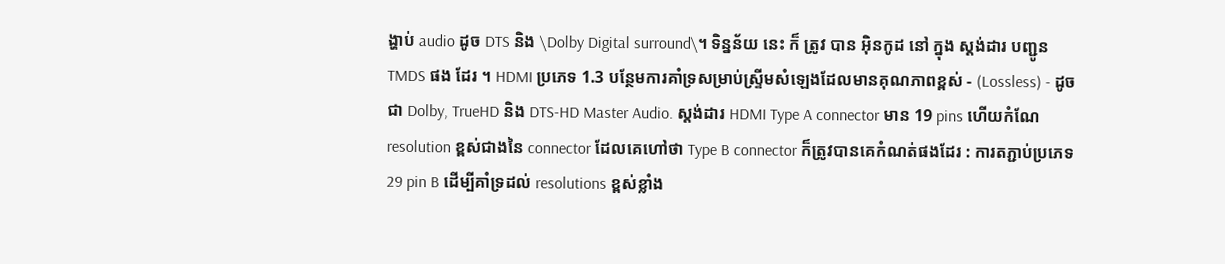ង្ហាប់ audio ដូច DTS និង \Dolby Digital surround\។ ទិន្នន័យ នេះ ក៏ ត្រូវ បាន អ៊ិនកូដ នៅ ក្នុង ស្តង់ដារ បញ្ជូន TMDS ផង ដែរ ។ HDMI ប្រភេទ 1.3 បន្ថែមការគាំទ្រសម្រាប់ស្ទ្រីមសំឡេងដែលមានគុណភាពខ្ពស់ - (Lossless) - ដូចជា Dolby, TrueHD និង DTS-HD Master Audio. ស្តង់ដារ HDMI Type A connector មាន 19 pins ហើយកំណែ resolution ខ្ពស់ជាងនៃ connector ដែលគេហៅថា Type B connector ក៏ត្រូវបានគេកំណត់ផងដែរ : ការតភ្ជាប់ប្រភេទ 29 pin B ដើម្បីគាំទ្រដល់ resolutions ខ្ពស់ខ្លាំង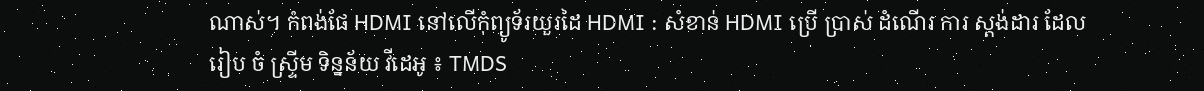ណាស់។ កំពង់ផែ HDMI នៅលើកុំព្យូទ័រយួរដៃ HDMI : សំខាន់ HDMI ប្រើ ប្រាស់ ដំណើរ ការ ស្តង់ដារ ដែល រៀប ចំ ស្ទ្រីម ទិន្នន័យ វីដេអូ ៖ TMDS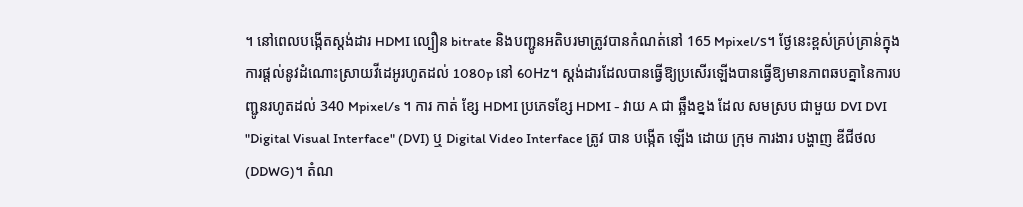។ នៅពេលបង្កើតស្តង់ដារ HDMI ល្បឿន bitrate និងបញ្ជូនអតិបរមាត្រូវបានកំណត់នៅ 165 Mpixel/s។ ថ្ងែនេះខ្ពស់គ្រប់គ្រាន់ក្នុងការផ្តល់នូវដំណោះស្រាយវីដេអូរហូតដល់ 1080p នៅ 60Hz។ ស្តង់ដារដែលបានធ្វើឱ្យប្រសើរឡើងបានធ្វើឱ្យមានភាពឆបគ្នានៃការបញ្ជូនរហូតដល់ 340 Mpixel/s ។ ការ កាត់ ខ្សែ HDMI ប្រភេទខ្សែ HDMI - វាយ A ជា ឆ្អឹងខ្នង ដែល សមស្រប ជាមួយ DVI DVI "Digital Visual Interface" (DVI) ឬ Digital Video Interface ត្រូវ បាន បង្កើត ឡើង ដោយ ក្រុម ការងារ បង្ហាញ ឌីជីថល (DDWG)។ តំណ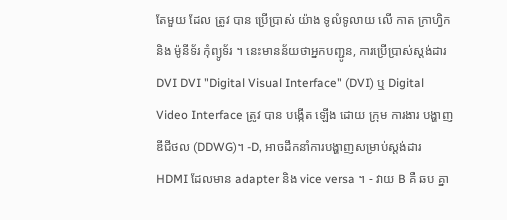តែមួយ ដែល ត្រូវ បាន ប្រើប្រាស់ យ៉ាង ទូលំទូលាយ លើ កាត ក្រាហ្វិក និង ម៉ូនីទ័រ កុំព្យូទ័រ ។ នេះមានន័យថាអ្នកបញ្ជូន, ការប្រើប្រាស់ស្តង់ដារ DVI DVI "Digital Visual Interface" (DVI) ឬ Digital Video Interface ត្រូវ បាន បង្កើត ឡើង ដោយ ក្រុម ការងារ បង្ហាញ ឌីជីថល (DDWG)។ -D, អាចដឹកនាំការបង្ហាញសម្រាប់ស្តង់ដារ HDMI ដែលមាន adapter និង vice versa ។ - វាយ B គឺ ឆប គ្នា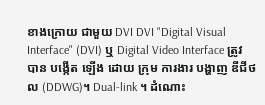ខាងក្រោយ ជាមួយ DVI DVI "Digital Visual Interface" (DVI) ឬ Digital Video Interface ត្រូវ បាន បង្កើត ឡើង ដោយ ក្រុម ការងារ បង្ហាញ ឌីជីថល (DDWG)។ Dual-link ។ ដំណោះ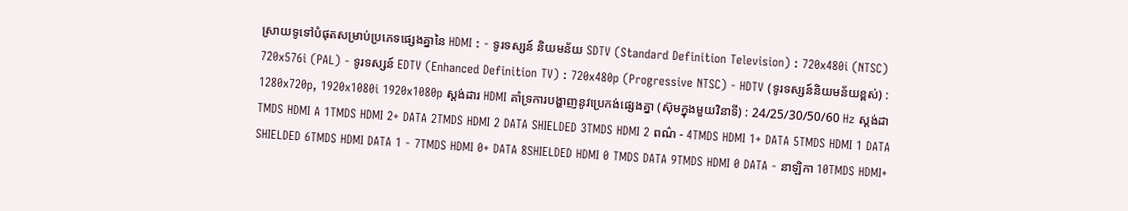ស្រាយទូទៅបំផុតសម្រាប់ប្រភេទផ្សេងគ្នានៃ HDMI : - ទូរទស្សន៍ និយមន័យ SDTV (Standard Definition Television) : 720x480i (NTSC) 720x576i (PAL) - ទូរទស្សន៍ EDTV (Enhanced Definition TV) : 720x480p (Progressive NTSC) - HDTV (ទូរទស្សន៍និយមន័យខ្ពស់) : 1280x720p, 1920x1080i 1920x1080p ស្តង់ដារ HDMI គាំទ្រការបង្ហាញនូវប្រេកង់ផ្សេងគ្នា (ស៊ុមក្នុងមួយវិនាទី) : 24/25/30/50/60 Hz ស្តង់ដា TMDS HDMI A 1TMDS HDMI 2+ DATA 2TMDS HDMI 2 DATA SHIELDED 3TMDS HDMI 2 ពណ៌ - 4TMDS HDMI 1+ DATA 5TMDS HDMI 1 DATA SHIELDED 6TMDS HDMI DATA 1 - 7TMDS HDMI 0+ DATA 8SHIELDED HDMI 0 TMDS DATA 9TMDS HDMI 0 DATA - នាឡិកា 10TMDS HDMI+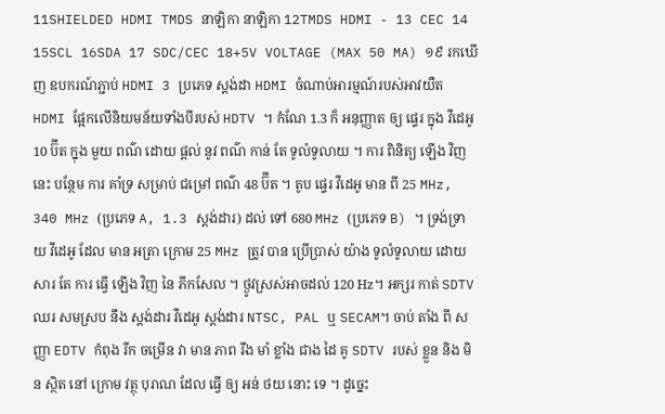11SHIELDED HDMI TMDS នាឡិកា នាឡិកា 12TMDS HDMI - 13 CEC 14 15SCL 16SDA 17 SDC/CEC 18+5V VOLTAGE (MAX 50 MA) ១៩ រកឃើញ ឧបករណ៍ភ្ជាប់ HDMI 3 ប្រភេទ ស្តង់ដា HDMI ចំណាប់អារម្មណ៍របស់អាវយឺត HDMI ផ្អែកលើនិយមន័យទាំងបីរបស់ HDTV ។ កំណែ 1.3 ក៏ អនុញ្ញាត ឲ្យ ផ្ទេរ ក្នុង វីដេអូ 10 ប៊ីត ក្នុង មួយ ពណ៌ ដោយ ផ្តល់ នូវ ពណ៌ កាន់ តែ ទូលំទូលាយ ។ ការ ពិនិត្យ ឡើង វិញ នេះ បន្ថែម ការ គាំទ្រ សម្រាប់ ជម្រៅ ពណ៌ 48 ប៊ីត ។ តូប ផ្ទេរ វីដេអូ មាន ពី 25 MHz, 340 MHz (ប្រភេទ A, 1.3 ស្តង់ដារ) ដល់ ទៅ 680 MHz (ប្រភេទ B) ។ ទ្រង់ទ្រាយ វីដេអូ ដែល មាន អត្រា ក្រោម 25 MHz ត្រូវ បាន ប្រើប្រាស់ យ៉ាង ទូលំទូលាយ ដោយសារ តែ ការ ធ្វើ ឡើង វិញ នៃ ភីកសែល ។ ថ្ងូវស្រស់អាចដល់ 120 Hz។ អក្សរ កាត់ SDTV ឈរ សមស្រប នឹង ស្តង់ដារ វីដេអូ ស្តង់ដារ NTSC, PAL ឬ SECAM។ ចាប់ តាំង ពី សញ្ញា EDTV កំពុង រីក ចម្រើន វា មាន ភាព រឹង មាំ ខ្លាំង ជាង ដៃ គូ SDTV របស់ ខ្លួន និង មិន ស្ថិត នៅ ក្រោម វត្ថុ បុរាណ ដែល ធ្វើ ឲ្យ អន់ ថយ នោះ ទេ ។ ដូច្នេះ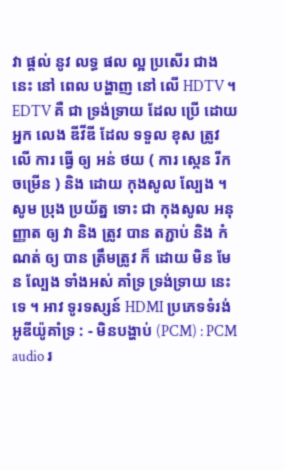វា ផ្តល់ នូវ លទ្ធ ផល ល្អ ប្រសើរ ជាង នេះ នៅ ពេល បង្ហាញ នៅ លើ HDTV ។ EDTV គឺ ជា ទ្រង់ទ្រាយ ដែល ប្រើ ដោយ អ្នក លេង ឌីវីឌី ដែល ទទួល ខុស ត្រូវ លើ ការ ធ្វើ ឲ្យ អន់ ថយ ( ការ ស្កេន រីក ចម្រើន ) និង ដោយ កុងសូល ល្បែង ។ សូម ប្រុង ប្រយ័ត្ន ទោះ ជា កុងសូល អនុញ្ញាត ឲ្យ វា និង ត្រូវ បាន តភ្ជាប់ និង កំណត់ ឲ្យ បាន ត្រឹមត្រូវ ក៏ ដោយ មិន មែន ល្បែង ទាំងអស់ គាំទ្រ ទ្រង់ទ្រាយ នេះ ទេ ។ អាវ ទូរទស្សន៍ HDMI ប្រភេទទំរង់អូឌីយ៉ូគាំទ្រ : - មិនបង្ហាប់ (PCM) : PCM audio រ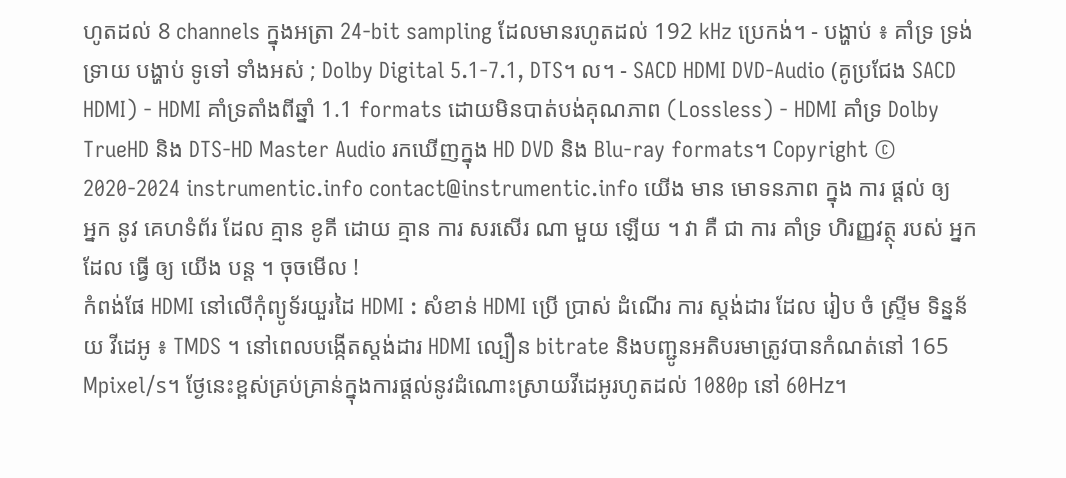ហូតដល់ 8 channels ក្នុងអត្រា 24-bit sampling ដែលមានរហូតដល់ 192 kHz ប្រេកង់។ - បង្ហាប់ ៖ គាំទ្រ ទ្រង់ទ្រាយ បង្ហាប់ ទូទៅ ទាំងអស់ ; Dolby Digital 5.1-7.1, DTS។ ល។ - SACD HDMI DVD-Audio (គូប្រជែង SACD HDMI) - HDMI គាំទ្រតាំងពីឆ្នាំ 1.1 formats ដោយមិនបាត់បង់គុណភាព (Lossless) - HDMI គាំទ្រ Dolby TrueHD និង DTS-HD Master Audio រកឃើញក្នុង HD DVD និង Blu-ray formats។ Copyright © 2020-2024 instrumentic.info contact@instrumentic.info យើង មាន មោទនភាព ក្នុង ការ ផ្តល់ ឲ្យ អ្នក នូវ គេហទំព័រ ដែល គ្មាន ខូគី ដោយ គ្មាន ការ សរសើរ ណា មួយ ឡើយ ។ វា គឺ ជា ការ គាំទ្រ ហិរញ្ញវត្ថុ របស់ អ្នក ដែល ធ្វើ ឲ្យ យើង បន្ត ។ ចុចមើល !
កំពង់ផែ HDMI នៅលើកុំព្យូទ័រយួរដៃ HDMI : សំខាន់ HDMI ប្រើ ប្រាស់ ដំណើរ ការ ស្តង់ដារ ដែល រៀប ចំ ស្ទ្រីម ទិន្នន័យ វីដេអូ ៖ TMDS ។ នៅពេលបង្កើតស្តង់ដារ HDMI ល្បឿន bitrate និងបញ្ជូនអតិបរមាត្រូវបានកំណត់នៅ 165 Mpixel/s។ ថ្ងែនេះខ្ពស់គ្រប់គ្រាន់ក្នុងការផ្តល់នូវដំណោះស្រាយវីដេអូរហូតដល់ 1080p នៅ 60Hz។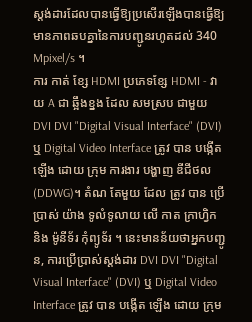ស្តង់ដារដែលបានធ្វើឱ្យប្រសើរឡើងបានធ្វើឱ្យមានភាពឆបគ្នានៃការបញ្ជូនរហូតដល់ 340 Mpixel/s ។
ការ កាត់ ខ្សែ HDMI ប្រភេទខ្សែ HDMI - វាយ A ជា ឆ្អឹងខ្នង ដែល សមស្រប ជាមួយ DVI DVI "Digital Visual Interface" (DVI) ឬ Digital Video Interface ត្រូវ បាន បង្កើត ឡើង ដោយ ក្រុម ការងារ បង្ហាញ ឌីជីថល (DDWG)។ តំណ តែមួយ ដែល ត្រូវ បាន ប្រើប្រាស់ យ៉ាង ទូលំទូលាយ លើ កាត ក្រាហ្វិក និង ម៉ូនីទ័រ កុំព្យូទ័រ ។ នេះមានន័យថាអ្នកបញ្ជូន, ការប្រើប្រាស់ស្តង់ដារ DVI DVI "Digital Visual Interface" (DVI) ឬ Digital Video Interface ត្រូវ បាន បង្កើត ឡើង ដោយ ក្រុម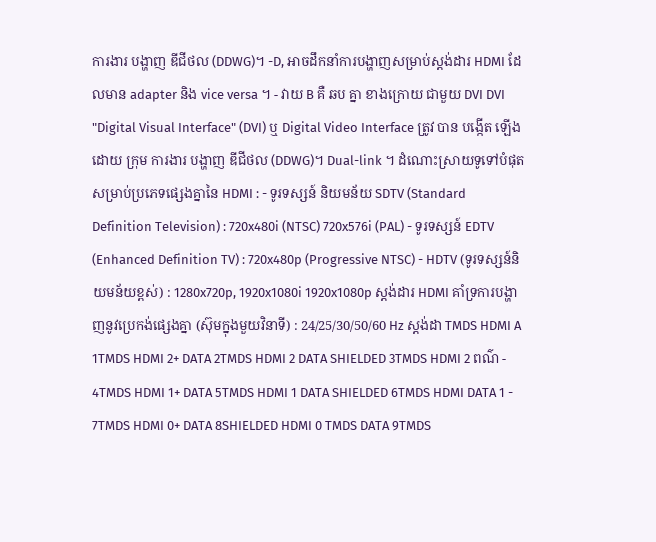ការងារ បង្ហាញ ឌីជីថល (DDWG)។ -D, អាចដឹកនាំការបង្ហាញសម្រាប់ស្តង់ដារ HDMI ដែលមាន adapter និង vice versa ។ - វាយ B គឺ ឆប គ្នា ខាងក្រោយ ជាមួយ DVI DVI "Digital Visual Interface" (DVI) ឬ Digital Video Interface ត្រូវ បាន បង្កើត ឡើង ដោយ ក្រុម ការងារ បង្ហាញ ឌីជីថល (DDWG)។ Dual-link ។ ដំណោះស្រាយទូទៅបំផុតសម្រាប់ប្រភេទផ្សេងគ្នានៃ HDMI : - ទូរទស្សន៍ និយមន័យ SDTV (Standard Definition Television) : 720x480i (NTSC) 720x576i (PAL) - ទូរទស្សន៍ EDTV (Enhanced Definition TV) : 720x480p (Progressive NTSC) - HDTV (ទូរទស្សន៍និយមន័យខ្ពស់) : 1280x720p, 1920x1080i 1920x1080p ស្តង់ដារ HDMI គាំទ្រការបង្ហាញនូវប្រេកង់ផ្សេងគ្នា (ស៊ុមក្នុងមួយវិនាទី) : 24/25/30/50/60 Hz ស្តង់ដា TMDS HDMI A 1TMDS HDMI 2+ DATA 2TMDS HDMI 2 DATA SHIELDED 3TMDS HDMI 2 ពណ៌ - 4TMDS HDMI 1+ DATA 5TMDS HDMI 1 DATA SHIELDED 6TMDS HDMI DATA 1 - 7TMDS HDMI 0+ DATA 8SHIELDED HDMI 0 TMDS DATA 9TMDS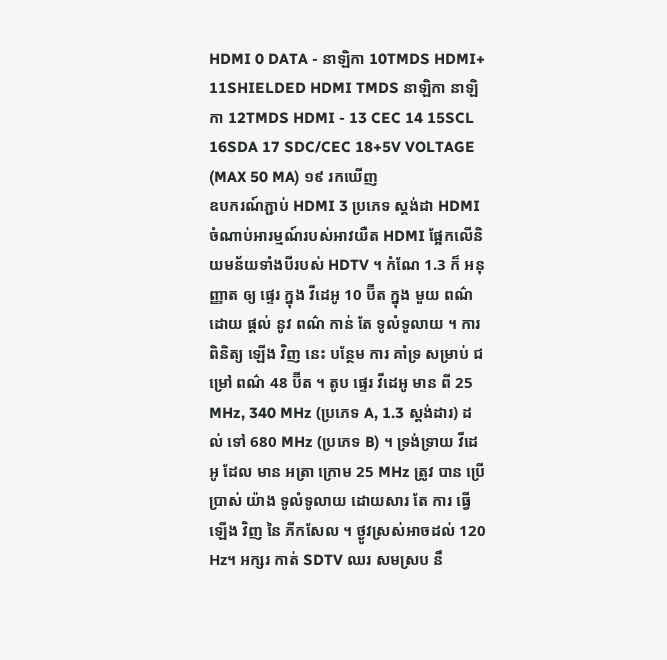HDMI 0 DATA - នាឡិកា 10TMDS HDMI+ 11SHIELDED HDMI TMDS នាឡិកា នាឡិកា 12TMDS HDMI - 13 CEC 14 15SCL 16SDA 17 SDC/CEC 18+5V VOLTAGE (MAX 50 MA) ១៩ រកឃើញ
ឧបករណ៍ភ្ជាប់ HDMI 3 ប្រភេទ ស្តង់ដា HDMI ចំណាប់អារម្មណ៍របស់អាវយឺត HDMI ផ្អែកលើនិយមន័យទាំងបីរបស់ HDTV ។ កំណែ 1.3 ក៏ អនុញ្ញាត ឲ្យ ផ្ទេរ ក្នុង វីដេអូ 10 ប៊ីត ក្នុង មួយ ពណ៌ ដោយ ផ្តល់ នូវ ពណ៌ កាន់ តែ ទូលំទូលាយ ។ ការ ពិនិត្យ ឡើង វិញ នេះ បន្ថែម ការ គាំទ្រ សម្រាប់ ជម្រៅ ពណ៌ 48 ប៊ីត ។ តូប ផ្ទេរ វីដេអូ មាន ពី 25 MHz, 340 MHz (ប្រភេទ A, 1.3 ស្តង់ដារ) ដល់ ទៅ 680 MHz (ប្រភេទ B) ។ ទ្រង់ទ្រាយ វីដេអូ ដែល មាន អត្រា ក្រោម 25 MHz ត្រូវ បាន ប្រើប្រាស់ យ៉ាង ទូលំទូលាយ ដោយសារ តែ ការ ធ្វើ ឡើង វិញ នៃ ភីកសែល ។ ថ្ងូវស្រស់អាចដល់ 120 Hz។ អក្សរ កាត់ SDTV ឈរ សមស្រប នឹ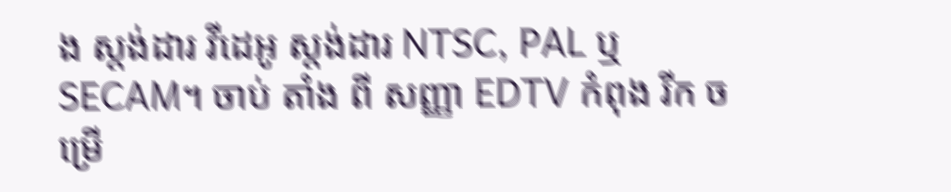ង ស្តង់ដារ វីដេអូ ស្តង់ដារ NTSC, PAL ឬ SECAM។ ចាប់ តាំង ពី សញ្ញា EDTV កំពុង រីក ចម្រើ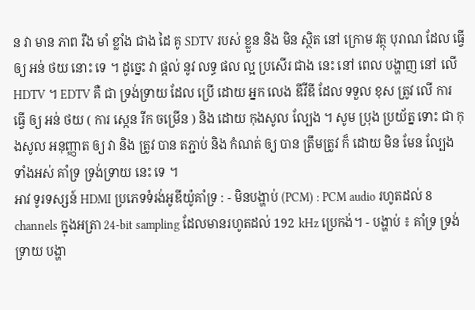ន វា មាន ភាព រឹង មាំ ខ្លាំង ជាង ដៃ គូ SDTV របស់ ខ្លួន និង មិន ស្ថិត នៅ ក្រោម វត្ថុ បុរាណ ដែល ធ្វើ ឲ្យ អន់ ថយ នោះ ទេ ។ ដូច្នេះ វា ផ្តល់ នូវ លទ្ធ ផល ល្អ ប្រសើរ ជាង នេះ នៅ ពេល បង្ហាញ នៅ លើ HDTV ។ EDTV គឺ ជា ទ្រង់ទ្រាយ ដែល ប្រើ ដោយ អ្នក លេង ឌីវីឌី ដែល ទទួល ខុស ត្រូវ លើ ការ ធ្វើ ឲ្យ អន់ ថយ ( ការ ស្កេន រីក ចម្រើន ) និង ដោយ កុងសូល ល្បែង ។ សូម ប្រុង ប្រយ័ត្ន ទោះ ជា កុងសូល អនុញ្ញាត ឲ្យ វា និង ត្រូវ បាន តភ្ជាប់ និង កំណត់ ឲ្យ បាន ត្រឹមត្រូវ ក៏ ដោយ មិន មែន ល្បែង ទាំងអស់ គាំទ្រ ទ្រង់ទ្រាយ នេះ ទេ ។
អាវ ទូរទស្សន៍ HDMI ប្រភេទទំរង់អូឌីយ៉ូគាំទ្រ : - មិនបង្ហាប់ (PCM) : PCM audio រហូតដល់ 8 channels ក្នុងអត្រា 24-bit sampling ដែលមានរហូតដល់ 192 kHz ប្រេកង់។ - បង្ហាប់ ៖ គាំទ្រ ទ្រង់ទ្រាយ បង្ហា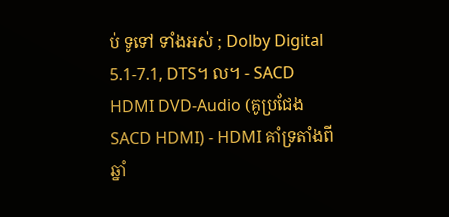ប់ ទូទៅ ទាំងអស់ ; Dolby Digital 5.1-7.1, DTS។ ល។ - SACD HDMI DVD-Audio (គូប្រជែង SACD HDMI) - HDMI គាំទ្រតាំងពីឆ្នាំ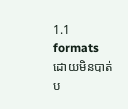1.1 formats ដោយមិនបាត់ប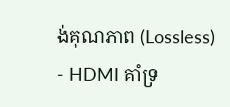ង់គុណភាព (Lossless) - HDMI គាំទ្រ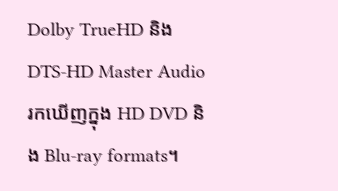Dolby TrueHD និង DTS-HD Master Audio រកឃើញក្នុង HD DVD និង Blu-ray formats។